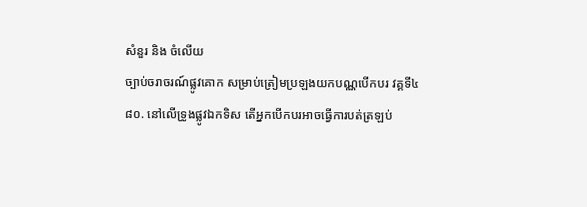សំនួរ និង ចំលើយ
ច្បាប់ចរាចរណ៍ផ្លូវគោក សម្រាប់ត្រៀមប្រឡងយកបណ្ណបើកបរ វគ្គទី៤
៨០. នៅលើទ្រូងផ្លូវឯកទិស តើអ្នកបើកបរអាចធ្វើការបត់ត្រឡប់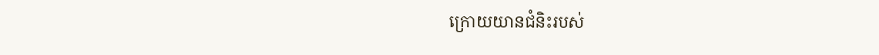ក្រោយយានជំនិះរបស់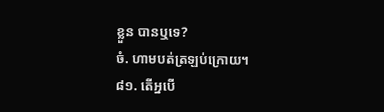ខ្លួន បានឬទេ?
ចំ. ហាមបត់ត្រឡប់ក្រោយ។
៨១. តើអ្នបើ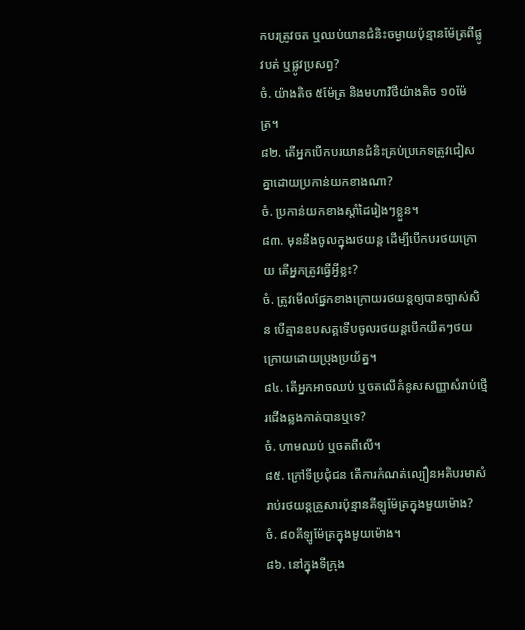កបរត្រូវចត ឬឈប់យានជំនិះចម្ងាយប៉ុន្មានម៉ែត្រពីផ្លូវបត់ ឬផ្លូវប្រសព្វ?
ចំ. យ៉ាងតិច ៥ម៉ែត្រ និងមហាវិថីយ៉ាងតិច ១០ម៉ែត្រ។
៨២. តើអ្នកបើកបរយានជំនិះគ្រប់ប្រភេទត្រូវជៀសគ្នាដោយប្រកាន់យកខាងណា?
ចំ. ប្រកាន់យកខាងស្តាំដៃរៀងៗខ្លួន។
៨៣. មុននឹងចូលក្នុងរថយន្ត ដើម្បីបើកបរថយក្រោយ តើអ្នកត្រូវធ្វើអ្វីខ្លះ?
ចំ. ត្រូវមើលផ្នែកខាងក្រោយរថយន្តឲ្យបានច្បាស់សិន បើគ្មានឧបសគ្គទើបចូលរថយន្តបើកយឺតៗថយក្រោយដោយប្រុងប្រយ័ត្ន។
៨៤. តើអ្នកអាចឈប់ ឬចតលើគំនូសសញ្ញាសំរាប់ថ្មើរជើងឆ្លងកាត់បានឬទេ?
ចំ. ហាមឈប់ ឬចតពីលើ។
៨៥. ក្រៅទីប្រជុំជន តើការកំណត់ល្បឿនអតិបរមាសំរាប់រថយន្តគ្រួសារប៉ុន្មានគីឡូម៉ែត្រក្នុងមួយម៉ោង?
ចំ. ៨០គីឡូម៉ែត្រក្នុងមួយម៉ោង។
៨៦. នៅក្នុងទីក្រុង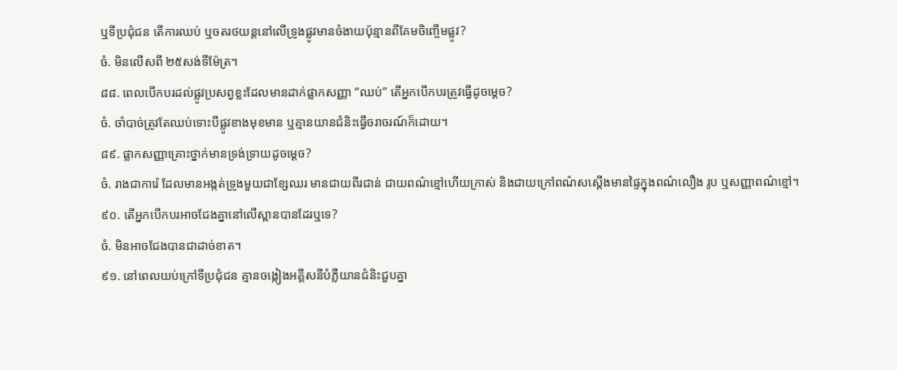ឬទីប្រជុំជន តើការឈប់ ឬចតរថយន្តនៅលើទ្រូងផ្លូវមានចំងាយប៉ុន្មានពីគែមចិញ្ចើមផ្លូវ?
ចំ. មិនលើសពី ២៥សង់ទីម៉ែត្រ។
៨៨. ពេលបើកបរដល់ផ្លូវប្រសព្វខ្លះដែលមានដាក់ផ្លាកសញ្ញា “ឈប់” តើអ្នកបើកបរត្រូវធ្វើដូចម្តេច?
ចំ. ចាំបាច់ត្រូវតែឈប់ទោះបីផ្លូវខាងមុខមាន ឬគ្មានយានជំនិះធ្វើចរាចរណ៍ក៏ដោយ។
៨៩. ផ្លាកសញ្ញាគ្រោះថ្នាក់មានទ្រង់ទ្រាយដូចម្តេច?
ចំ. រាងជាការ៉េ ដែលមានអង្កត់ទ្រូងមួយជាខ្សែឈរ មានជាយពីរជាន់ ជាយពណ៌ខ្មៅហើយក្រាស់ និងជាយក្រៅពណ៌សស្តើងមានផ្ទៃក្នុងពណ៌លឿង រូប ឬសញ្ញាពណ៌ខ្មៅ។
៩០. តើអ្នកបើកបរអាចជែងគ្នានៅលើស្ពានបានដែរឬទេ?
ចំ. មិនអាចជែងបានជាដាច់ខាត។
៩១. នៅពេលយប់ក្រៅទីប្រជុំជន គ្មានចង្កៀងអគ្គីសនីបំភ្លឺយានជំនិះជួបគ្នា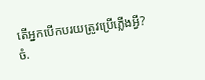តើអ្នកបើកបរយត្រូវប្រើភ្លើងអ្វី?
ចំ.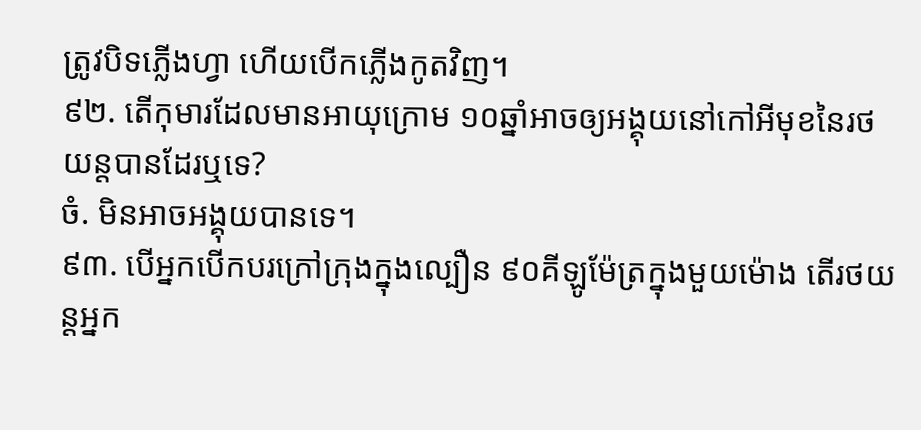ត្រូវបិទភ្លើងហ្វា ហើយបើកភ្លើងកូតវិញ។
៩២. តើកុមារដែលមានអាយុក្រោម ១០ឆ្នាំអាចឲ្យអង្គុយនៅកៅអីមុខនៃរថយន្តបានដែរឬទេ?
ចំ. មិនអាចអង្គុយបានទេ។
៩៣. បើអ្នកបើកបរក្រៅក្រុងក្នុងល្បឿន ៩០គីឡូម៉ែត្រក្នុងមួយម៉ោង តើរថយន្តអ្នក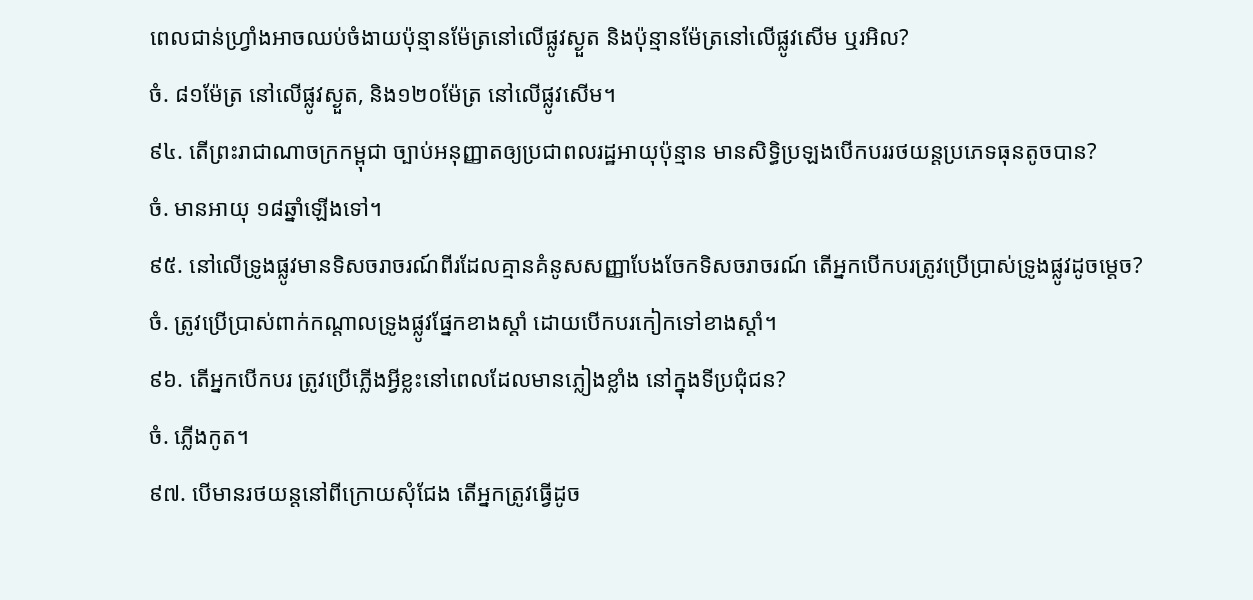ពេលជាន់ហ្រ្វាំងអាចឈប់ចំងាយប៉ុន្មានម៉ែត្រនៅលើផ្លូវស្ងួត និងប៉ុន្មានម៉ែត្រនៅលើផ្លូវសើម ឬរអិល?
ចំ. ៨១ម៉ែត្រ នៅលើផ្លូវស្ងួត, និង១២០ម៉ែត្រ នៅលើផ្លូវសើម។
៩៤. តើព្រះរាជាណាចក្រកម្ពុជា ច្បាប់អនុញ្ញាតឲ្យប្រជាពលរដ្ឋអាយុប៉ុន្មាន មានសិទ្ធិប្រឡងបើកបររថយន្តប្រភេទធុនតូចបាន?
ចំ. មានអាយុ ១៨ឆ្នាំឡើងទៅ។
៩៥. នៅលើទ្រូងផ្លូវមានទិសចរាចរណ៍ពីរដែលគ្មានគំនូសសញ្ញាបែងចែកទិសចរាចរណ៍ តើអ្នកបើកបរត្រូវប្រើប្រាស់ទ្រូងផ្លូវដូចម្តេច?
ចំ. ត្រូវប្រើប្រាស់ពាក់កណ្តាលទ្រូងផ្លូវផ្នែកខាងស្តាំ ដោយបើកបរកៀកទៅខាងស្តាំ។
៩៦. តើអ្នកបើកបរ ត្រូវប្រើភ្លើងអ្វីខ្លះនៅពេលដែលមានភ្លៀងខ្លាំង នៅក្នុងទីប្រជុំជន?
ចំ. ភ្លើងកូត។
៩៧. បើមានរថយន្តនៅពីក្រោយសុំជែង តើអ្នកត្រូវធ្វើដូច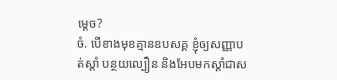ម្តេច?
ចំ. បើខាងមុខគ្មានឧបសគ្គ ខ្ញុំឲ្យសញ្ញាបត់ស្តាំ បន្ថយល្បឿន និងអែបមកស្តាំជាស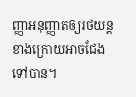ញ្ញាអនុញ្ញាតឲ្យរថយន្តខាងក្រោយអាចជែងទៅបាន។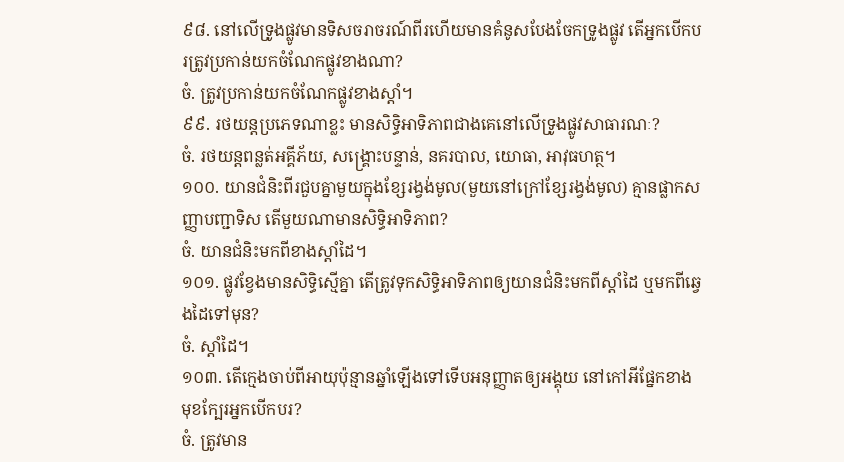៩៨. នៅលើទ្រូងផ្លូវមានទិសចរាចរណ៍ពីរហើយមានគំនូសបែងចែកទ្រូងផ្លូវ តើអ្នកបើកបរត្រូវប្រកាន់យកចំណែកផ្លូវខាងណា?
ចំ. ត្រូវប្រកាន់យកចំណែកផ្លូវខាងស្តាំ។
៩៩. រថយន្តប្រភេទណាខ្លះ មានសិទ្ធិអាទិភាពជាងគេនៅលើទ្រូងផ្លូវសាធារណៈ?
ចំ. រថយន្តពន្លត់អគ្គីភ័យ, សង្គ្រោះបន្ទាន់, នគរបាល, យោធា, អាវុធហត្ថ។
១០០. យានជំនិះពីរជួបគ្នាមួយក្នុងខ្សែរង្វង់មូល(មួយនៅក្រៅខ្សែរង្វង់មូល) គ្មានផ្លាកសញ្ញាបញ្ជាទិស តើមួយណាមានសិទ្ធិអាទិភាព?
ចំ. យានជំនិះមកពីខាងស្តាំដៃ។
១០១. ផ្លូវខ្វែងមានសិទ្ធិស្មើគ្នា តើត្រូវទុកសិទ្ធិអាទិភាពឲ្យយានជំនិះមកពីស្តាំដៃ ឬមកពីឆ្វេងដៃទៅមុន?
ចំ. ស្តាំដៃ។
១០៣. តើក្មេងចាប់ពីអាយុប៉ុន្មានឆ្នាំឡើងទៅទើបអនុញ្ញាតឲ្យអង្គុយ នៅកៅអីផ្នែកខាងមុខក្បែរអ្នកបើកបរ?
ចំ. ត្រូវមាន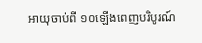អាយុចាប់ពី ១០ឡើងពេញបរិបូរណ៍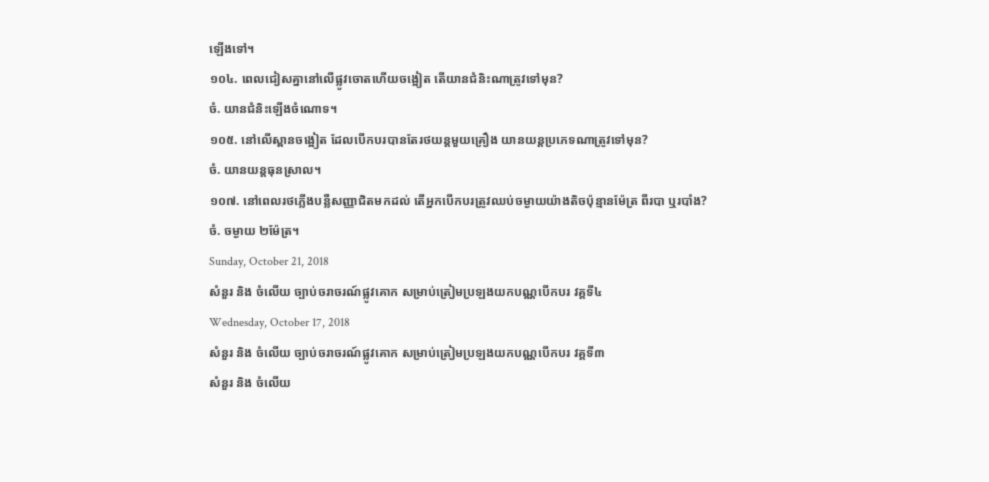ឡើងទៅ។
១០៤. ពេលជៀសគ្នានៅលើផ្លូវចោតហើយចង្អៀត តើយានជំនិះណាត្រូវទៅមុន?
ចំ. យានជំនិះឡើងចំណោទ។
១០៥. នៅលើស្ពានចង្អៀត ដែលបើកបរបានតែរថយន្តមួយគ្រឿង យានយន្តប្រភេទណាត្រូវទៅមុន?
ចំ. យានយន្តធុនស្រាល។
១០៧. នៅពេលរថភ្លើងបន្លឺសញ្ញាជិតមកដល់ តើអ្នកបើកបរត្រូវឈប់ចម្ងាយយ៉ាងតិចប៉ុន្មានម៉ែត្រ ពីរបា ឬរបាំង?
ចំ. ចម្ងាយ ២ម៉ែត្រ។
Sunday, October 21, 2018
សំនួរ និង ចំលើយ ច្បាប់ចរាចរណ៍ផ្លូវគោក សម្រាប់ត្រៀមប្រឡងយកបណ្ណបើកបរ វគ្គទី៤
Wednesday, October 17, 2018
សំនួរ និង ចំលើយ ច្បាប់ចរាចរណ៍ផ្លូវគោក សម្រាប់ត្រៀមប្រឡងយកបណ្ណបើកបរ វគ្គទី៣
សំនួរ និង ចំលើយ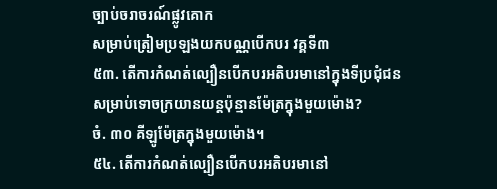ច្បាប់ចរាចរណ៍ផ្លូវគោក
សម្រាប់ត្រៀមប្រឡងយកបណ្ណបើកបរ វគ្គទី៣
៥៣. តើការកំណត់ល្បឿនបើកបរអតិបរមានៅក្នុងទីប្រជុំជន
សម្រាប់ទោចក្រយានយន្តប៉ុន្មានម៉ែត្រក្នុងមួយម៉ោង?
ចំ. ៣០ គីឡូម៉ែត្រក្នុងមួយម៉ោង។
៥៤. តើការកំណត់ល្បឿនបើកបរអតិបរមានៅ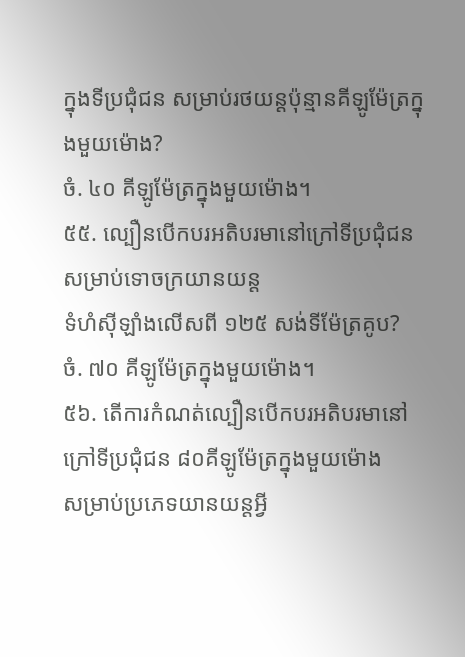ក្នុងទីប្រជុំជន សម្រាប់រថយន្តប៉ុន្មានគីឡូម៉ែត្រក្នុងមួយម៉ោង?
ចំ. ៤០ គីឡូម៉ែត្រក្នុងមួយម៉ោង។
៥៥. ល្បឿនបើកបរអតិបរមានៅក្រៅទីប្រជុំជនសម្រាប់ទោចក្រយានយន្ត
ទំហំស៊ីឡាំងលើសពី ១២៥ សង់ទីម៉ែត្រគូប?
ចំ. ៧០ គីឡូម៉ែត្រក្នុងមួយម៉ោង។
៥៦. តើការកំណត់ល្បឿនបើកបរអតិបរមានៅក្រៅទីប្រជុំជន ៨០គីឡូម៉ែត្រក្នុងមួយម៉ោង
សម្រាប់ប្រភេទយានយន្តអ្វី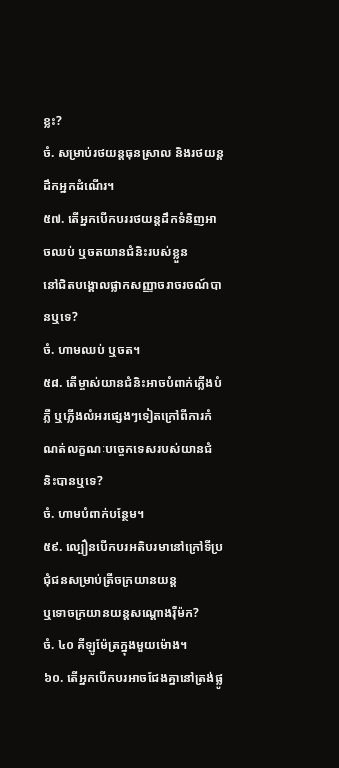ខ្លះ?
ចំ. សម្រាប់រថយន្តធុនស្រាល និងរថយន្តដឹកអ្នកដំណើរ។
៥៧. តើអ្នកបើកបររថយន្តដឹកទំនិញអាចឈប់ ឬចតយានជំនិះរបស់ខ្លួន
នៅជិតបង្គោលផ្លាកសញ្ញាចរាចរចណ៍បានឬទេ?
ចំ. ហាមឈប់ ឬចត។
៥៨. តើម្ចាស់យានជំនិះអាចបំពាក់ភ្លើងបំភ្លឺ ឬភ្លើងលំអរផ្សេងៗទៀតក្រៅពីការកំណត់លក្ខណៈបច្ចេកទេសរបស់យានជំនិះបានឬទេ?
ចំ. ហាមបំពាក់បន្ថែម។
៥៩. ល្បឿនបើកបរអតិបរមានៅក្រៅទីប្រជុំជនសម្រាប់ត្រីចក្រយានយន្ត
ឬទោចក្រយានយន្តសណ្តោងរ៉ឺម៉ក?
ចំ. ៤០ គីឡូម៉ែត្រក្នុងមួយម៉ោង។
៦០. តើអ្នកបើកបរអាចជែងគ្នានៅត្រង់ផ្លូ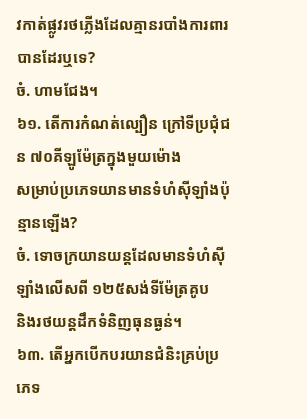វកាត់ផ្លូវរថភ្លើងដែលគ្មានរបាំងការពារ
បានដែរឬទេ?
ចំ. ហាមជែង។
៦១. តើការកំណត់ល្បឿន ក្រៅទីប្រជុំជន ៧០គីឡូម៉ែត្រក្នុងមួយម៉ោង
សម្រាប់ប្រភេទយានមានទំហំស៊ីឡាំងប៉ុន្មានឡើង?
ចំ. ទោចក្រយានយន្តដែលមានទំហំស៊ីឡាំងលើសពី ១២៥សង់ទីម៉ែត្រគូប
និងរថយន្តដឹកទំនិញធុនធ្ងន់។
៦៣. តើអ្នកបើកបរយានជំនិះគ្រប់ប្រភេទ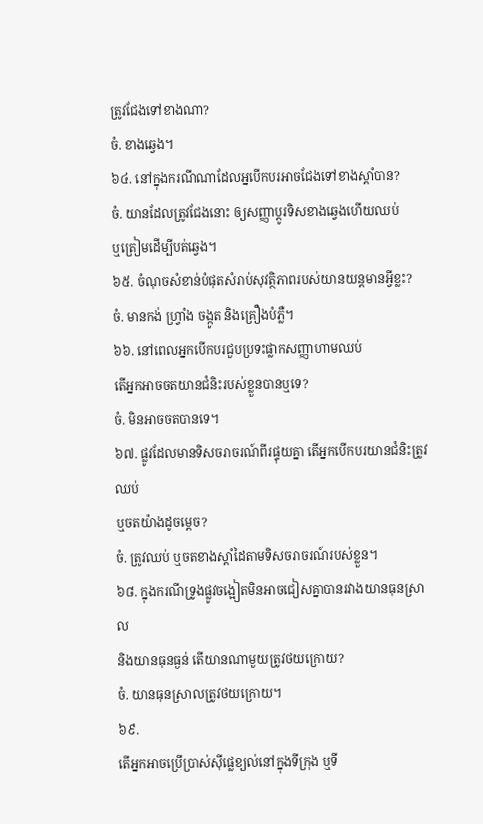ត្រូវជែងទៅខាងណា?
ចំ. ខាងឆ្វេង។
៦៤. នៅក្នុងករណីណាដែលអ្នបើកបរអាចជែងទៅខាងស្តាំបាន?
ចំ. យានដែលត្រូវជែងនោះ ឲ្យសញ្ញាប្តូរទិសខាងឆ្វេងហើយឈប់
ឬត្រៀមដើម្បីបត់ឆ្វេង។
៦៥. ចំណុចសំខាន់បំផុតសំរាប់សុវត្ថិភាពរបស់យានយន្តមានអ្វីខ្លះ?
ចំ. មានកង់ ហ្រ្វាំង ចង្កូត និងគ្រឿងបំភ្លឺ។
៦៦. នៅពេលអ្នកបើកបរជួបប្រទះផ្លាកសញ្ញាហាមឈប់
តើអ្នកអាចចតយានជំនិះរបស់ខ្លួនបានឬទេ?
ចំ. មិនអាចចតបានទេ។
៦៧. ផ្លូវដែលមានទិសចរាចរណ៍ពីរផ្ទុយគ្នា តើអ្នកបើកបរយានជំនិះត្រូវឈប់
ឬចតយ៉ាងដូចម្តេច?
ចំ. ត្រូវឈប់ ឬចតខាងស្តាំដៃតាមទិសចរាចរណ៍របស់ខ្លួន។
៦៨. ក្នុងករណីទ្រូងផ្លូវចង្អៀតមិនអាចជៀសគ្នាបានរវាងយានធុនស្រាល
និងយានធុនធ្ងន់ តើយានណាមួយត្រូវថយក្រោយ?
ចំ. យានធុនស្រាលត្រូវថយក្រោយ។
៦៩.
តើអ្នកអាចប្រើប្រាស់ស៊ីផ្លេខ្យល់នៅក្នុងទីក្រុង ឬទី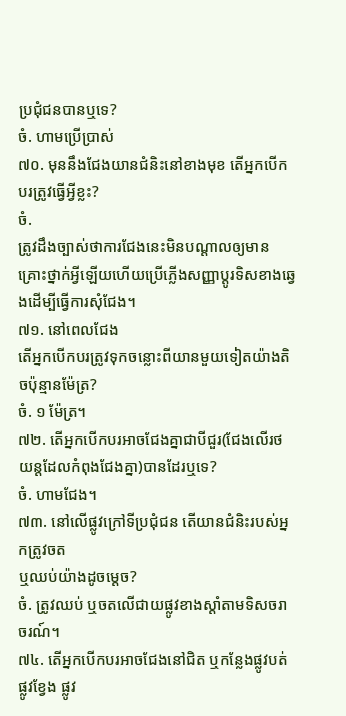ប្រជុំជនបានឬទេ?
ចំ. ហាមប្រើប្រាស់
៧០. មុននឹងជែងយានជំនិះនៅខាងមុខ តើអ្នកបើកបរត្រូវធ្វើអ្វីខ្លះ?
ចំ.
ត្រូវដឹងច្បាស់ថាការជែងនេះមិនបណ្តាលឲ្យមានគ្រោះថ្នាក់អ្វីឡើយហើយប្រើភ្លើងសញ្ញាប្តូរទិសខាងឆ្វេងដើម្បីធ្វើការសុំជែង។
៧១. នៅពេលជែង
តើអ្នកបើកបរត្រូវទុកចន្លោះពីយានមួយទៀតយ៉ាងតិចប៉ុន្មានម៉ែត្រ?
ចំ. ១ ម៉ែត្រ។
៧២. តើអ្នកបើកបរអាចជែងគ្នាជាបីជួរ(ជែងលើរថយន្តដែលកំពុងជែងគ្នា)បានដែរឬទេ?
ចំ. ហាមជែង។
៧៣. នៅលើផ្លូវក្រៅទីប្រជុំជន តើយានជំនិះរបស់អ្នកត្រូវចត
ឬឈប់យ៉ាងដូចម្តេច?
ចំ. ត្រូវឈប់ ឬចតលើជាយផ្លូវខាងស្តាំតាមទិសចរាចរណ៍។
៧៤. តើអ្នកបើកបរអាចជែងនៅជិត ឬកន្លែងផ្លូវបត់
ផ្លូវខ្វែង ផ្លូវ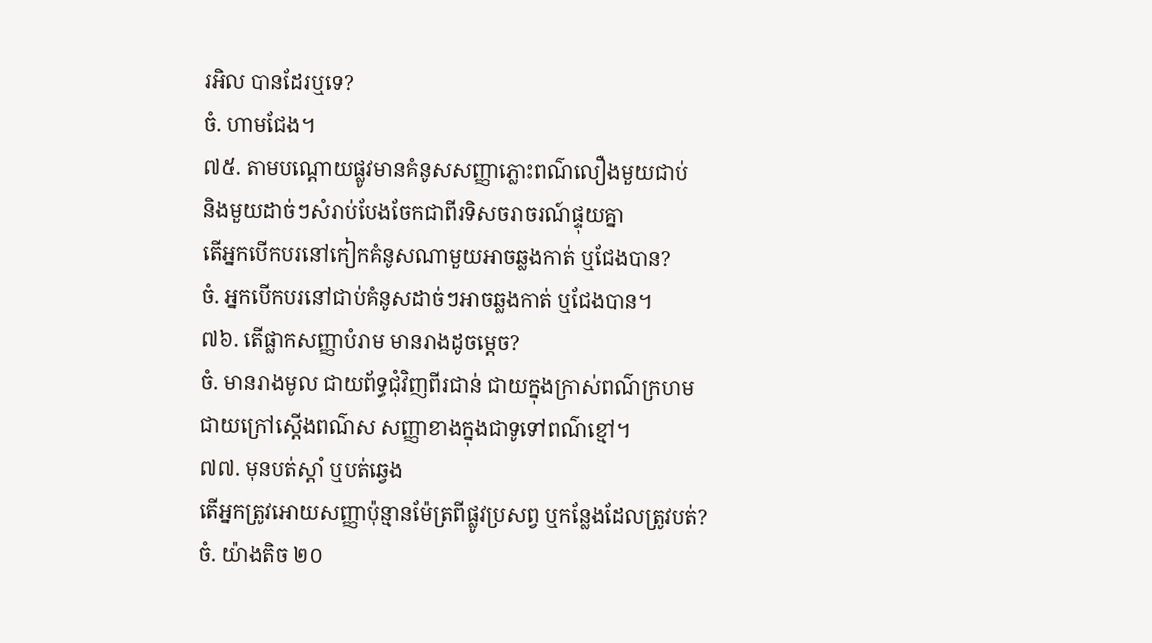រអិល បានដែរឬទេ?
ចំ. ហាមជែង។
៧៥. តាមបណ្តោយផ្លូវមានគំនូសសញ្ញាភ្លោះពណ៌លឿងមួយជាប់
និងមួយដាច់ៗសំរាប់បែងចែកជាពីរទិសចរាចរណ៍ផ្ទុយគ្នា
តើអ្នកបើកបរនៅកៀកគំនូសណាមួយអាចឆ្លងកាត់ ឬជែងបាន?
ចំ. អ្នកបើកបរនៅជាប់គំនូសដាច់ៗអាចឆ្លងកាត់ ឬជែងបាន។
៧៦. តើផ្លាកសញ្ញាបំរាម មានរាងដូចម្តេច?
ចំ. មានរាងមូល ជាយព័ទ្ធជុំវិញពីរជាន់ ជាយក្នុងក្រាស់ពណ៌ក្រហម
ជាយក្រៅស្តើងពណ៌ស សញ្ញាខាងក្នុងជាទូទៅពណ៌ខ្មៅ។
៧៧. មុនបត់ស្តាំ ឬបត់ឆ្វេង
តើអ្នកត្រូវអោយសញ្ញាប៉ុន្មានម៉ែត្រពីផ្លូវប្រសព្វ ឬកន្លែងដែលត្រូវបត់?
ចំ. យ៉ាងតិច ២០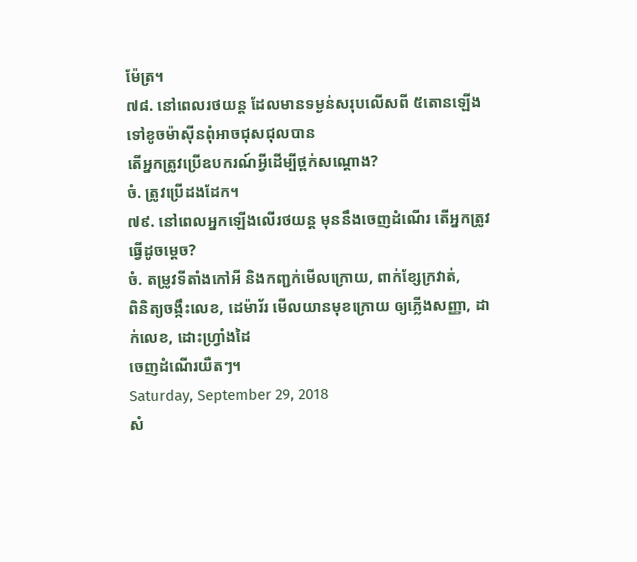ម៉ែត្រ។
៧៨. នៅពេលរថយន្ត ដែលមានទម្ងន់សរុបលើសពី ៥តោនឡើងទៅខូចម៉ាស៊ីនពុំអាចជុសជុលបាន
តើអ្នកត្រូវប្រើឧបករណ៍អ្វីដើម្បីថ្ពក់សណ្តោង?
ចំ. ត្រូវប្រើដងដែក។
៧៩. នៅពេលអ្នកឡើងលើរថយន្ត មុននឹងចេញដំណើរ តើអ្នកត្រូវធ្វើដូចម្តេច?
ចំ. តម្រូវទីតាំងកៅអី និងកញ្ជក់មើលក្រោយ, ពាក់ខ្សែក្រវាត់,
ពិនិត្យចង្កឹះលេខ, ដេម៉ារ័រ មើលយានមុខក្រោយ ឲ្យភ្លើងសញ្ញា, ដាក់លេខ, ដោះហ្រ្វាំងដៃ
ចេញដំណើរយឺតៗ។
Saturday, September 29, 2018
សំ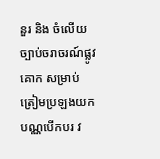នួរ និង ចំលើយ ច្បាប់ចរាចរណ៍ផ្លូវគោក សម្រាប់ត្រៀមប្រឡងយកបណ្ណបើកបរ វ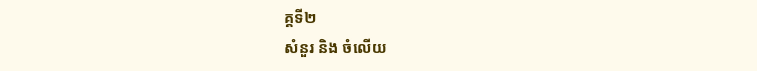គ្គទី២
សំនួរ និង ចំលើយ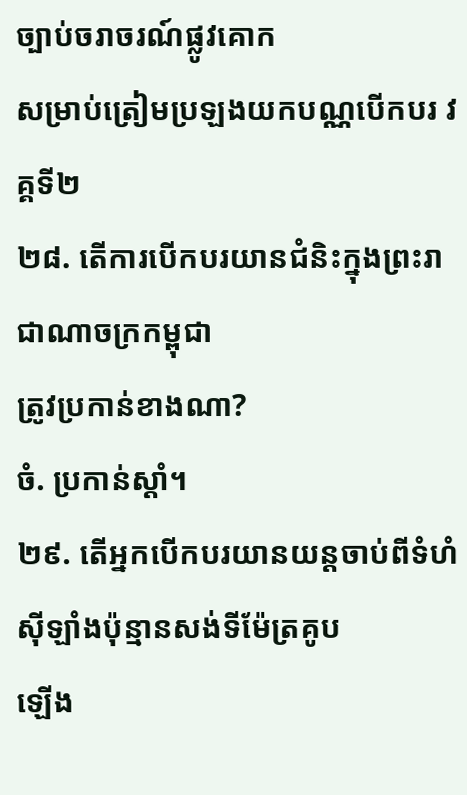ច្បាប់ចរាចរណ៍ផ្លូវគោក
សម្រាប់ត្រៀមប្រឡងយកបណ្ណបើកបរ វគ្គទី២
២៨. តើការបើកបរយានជំនិះក្នុងព្រះរាជាណាចក្រកម្ពុជា
ត្រូវប្រកាន់ខាងណា?
ចំ. ប្រកាន់ស្តាំ។
២៩. តើអ្នកបើកបរយានយន្តចាប់ពីទំហំស៊ីឡាំងប៉ុន្មានសង់ទីម៉ែត្រគូប
ឡើង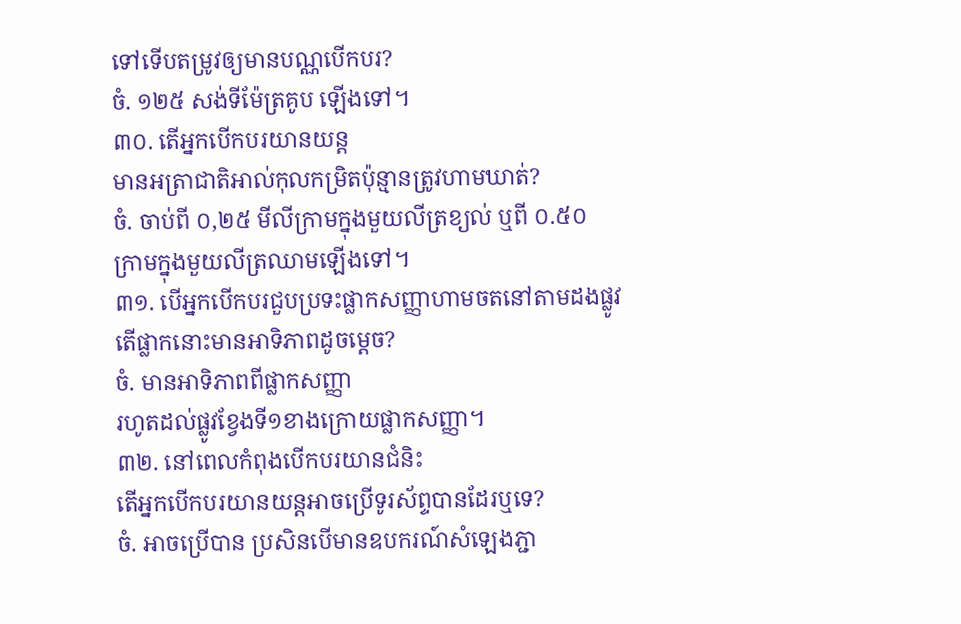ទៅទើបតម្រូវឲ្យមានបណ្ណបើកបរ?
ចំ. ១២៥ សង់ទីម៉ែត្រគូប ឡើងទៅ។
៣០. តើអ្នកបើកបរយានយន្ត
មានអត្រាជាតិអាល់កុលកម្រិតប៉ុន្មានត្រូវហាមឃាត់?
ចំ. ចាប់ពី ០,២៥ មីលីក្រាមក្នុងមួយលីត្រខ្យល់ ឬពី ០.៥០
ក្រាមក្នុងមួយលីត្រឈាមឡើងទៅ។
៣១. បើអ្នកបើកបរជួបប្រទះផ្លាកសញ្ញាហាមចតនៅតាមដងផ្លូវ
តើផ្លាកនោះមានអាទិភាពដូចម្តេច?
ចំ. មានអាទិភាពពីផ្លាកសញ្ញា
រហូតដល់ផ្លូវខ្វែងទី១ខាងក្រោយផ្លាកសញ្ញា។
៣២. នៅពេលកំពុងបើកបរយានជំនិះ
តើអ្នកបើកបរយានយន្តអាចប្រើទូរស័ព្ទបានដែរឬទេ?
ចំ. អាចប្រើបាន ប្រសិនបើមានឧបករណ៍សំឡេងភ្ជា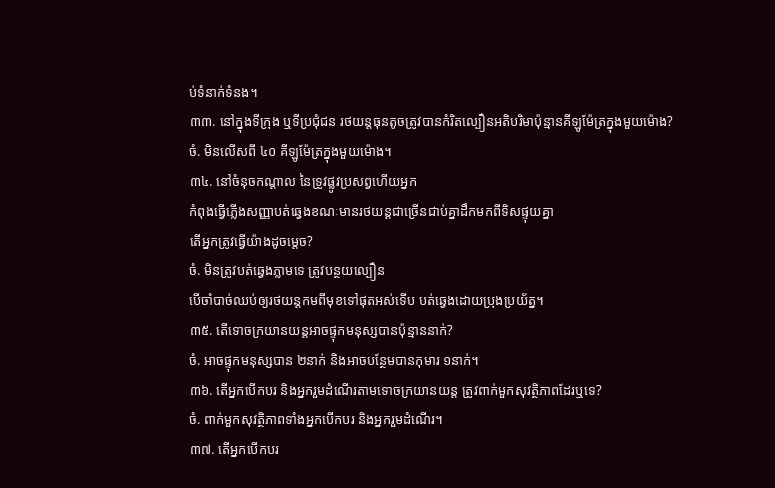ប់ទំនាក់ទំនង។
៣៣. នៅក្នុងទីក្រុង ឬទីប្រជុំជន រថយន្តធុនតូចត្រូវបានកំរិតល្បឿនអតិបរិមាប៉ុន្មានគីឡូម៉ែត្រក្នុងមួយម៉ោង?
ចំ. មិនលើសពី ៤០ គីឡូម៉ែត្រក្នុងមួយម៉ោង។
៣៤. នៅចំនុចកណ្តាល នៃទ្រូវផ្លូវប្រសព្វហើយអ្នក
កំពុងធ្វើភ្លើងសញ្ញាបត់ឆ្វេងខណៈមានរថយន្តជាច្រើនជាប់គ្នាដឹកមកពីទិសផ្ទុយគ្នា
តើអ្នកត្រូវធ្វើយ៉ាងដូចម្តេច?
ចំ. មិនត្រូវបត់ឆ្វេងភ្លាមទេ ត្រូវបន្ថយល្បឿន
បើចាំបាច់ឈប់ឲ្យរថយន្តកមពីមុខទៅផុតអស់ទើប បត់ឆ្វេងដោយប្រុងប្រយ័ត្ន។
៣៥. តើទោចក្រយានយន្តអាចផ្ទុកមនុស្សបានប៉ុន្មាននាក់?
ចំ. អាចផ្ទុកមនុស្សបាន ២នាក់ និងអាចបន្ថែមបានកុមារ ១នាក់។
៣៦. តើអ្នកបើកបរ និងអ្នករួមដំណើរតាមទោចក្រយានយន្ត ត្រូវពាក់មួកសុវត្ថិភាពដែរឬទេ?
ចំ. ពាក់មួកសុវត្ថិភាពទាំងអ្នកបើកបរ និងអ្នករួមដំណើរ។
៣៧. តើអ្នកបើកបរ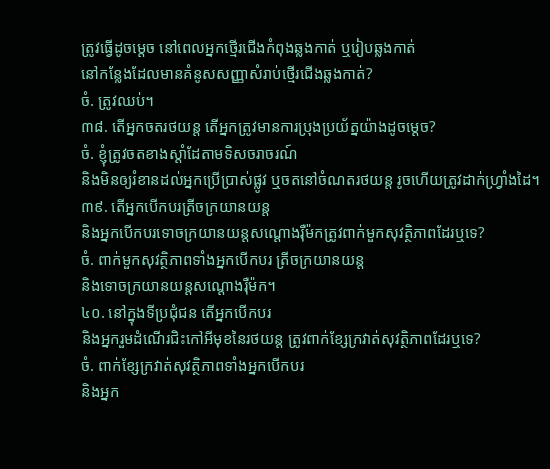ត្រូវធ្វើដូចម្តេច នៅពេលអ្នកថ្មើរជើងកំពុងឆ្លងកាត់ ឬរៀបឆ្លងកាត់
នៅកន្លែងដែលមានគំនូសសញ្ញាសំរាប់ថ្មើរជើងឆ្លងកាត់?
ចំ. ត្រូវឈប់។
៣៨. តើអ្នកចតរថយន្ត តើអ្នកត្រូវមានការប្រុងប្រយ័ត្នយ៉ាងដូចម្តេច?
ចំ. ខ្ញុំត្រូវចតខាងស្តាំដែតាមទិសចរាចរណ៍
និងមិនឲ្យរំខានដល់អ្នកប្រើប្រាស់ផ្លូវ ឬចតនៅចំណតរថយន្ត រូចហើយត្រូវដាក់ហ្រ្វាំងដៃ។
៣៩. តើអ្នកបើកបរត្រីចក្រយានយន្ត
និងអ្នកបើកបរទោចក្រយានយន្តសណ្តោងរ៉ឺម៉កត្រូវពាក់មួកសុវត្ថិភាពដែរឬទេ?
ចំ. ពាក់មួកសុវត្ថិភាពទាំងអ្នកបើកបរ ត្រីចក្រយានយន្ត
និងទោចក្រយានយន្តសណ្តោងរ៉ឺម៉ក។
៤០. នៅក្នុងទីប្រជុំជន តើអ្នកបើកបរ
និងអ្នករួមដំណើរជិះកៅអីមុខនៃរថយន្ត ត្រូវពាក់ខ្សែក្រវាត់សុវត្ថិភាពដែរឬទេ?
ចំ. ពាក់ខ្សែក្រវាត់សុវត្ថិភាពទាំងអ្នកបើកបរ
និងអ្នក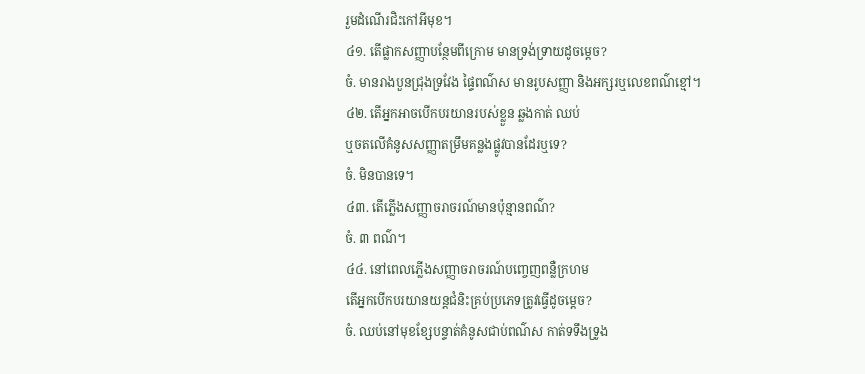រួមដំណើរជិះកៅអីមុខ។
៤១. តើផ្លាកសញ្ញាបន្ថែមពីក្រោម មានទ្រង់ទ្រាយដូចម្តេច?
ចំ. មានរាងបួនជ្រុងទ្រវែង ផ្ទៃពណ៌ស មានរូបសញ្ញា និងអក្សរឬលេខពណ៌ខ្មៅ។
៤២. តើអ្នកអាចបើកបរយានរបស់ខ្លួន ឆ្លងកាត់ ឈប់
ឬចតលើគំនូសសញ្ញាតម្រឹមគន្លងផ្លូវបានដែរឬទេ?
ចំ. មិនបានទេ។
៤៣. តើភ្លើងសញ្ញាចរាចរណ៍មានប៉ុន្មានពណ៌?
ចំ. ៣ ពណ៌។
៤៤. នៅពេលភ្លើងសញ្ញាចរាចរណ៍បញ្ចេញពន្លឺក្រហម
តើអ្នកបើកបរយានយន្តជំនិះគ្រប់ប្រភេទត្រូវធ្វើដូចម្តេច?
ចំ. ឈប់នៅមុខខ្សែបន្ទាត់គំនូសជាប់ពណ៌ស កាត់ទទឹងទ្រូង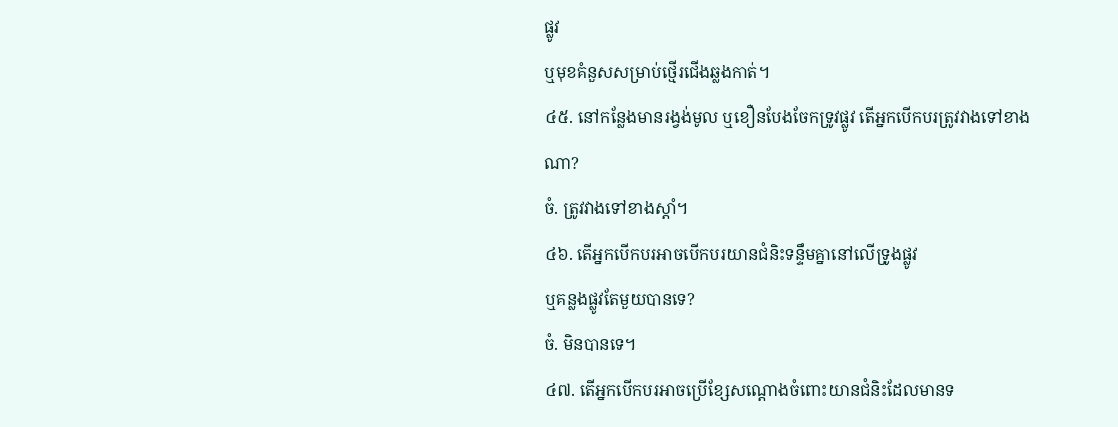ផ្លូវ
ឬមុខគំនួសសម្រាប់ថ្មើរជើងឆ្លងកាត់។
៤៥. នៅកន្លែងមានរង្វង់មូល ឬខឿនបែងចែកទ្រូវផ្លូវ តើអ្នកបើកបរត្រូវវាងទៅខាងណា?
ចំ. ត្រូវវាងទៅខាងស្តាំ។
៤៦. តើអ្នកបើកបរអាចបើកបរយានជំនិះទន្ទឹមគ្នានៅលើទ្រូងផ្លូវ
ឬគន្លងផ្លូវតែមួយបានទេ?
ចំ. មិនបានទេ។
៤៧. តើអ្នកបើកបរអាចប្រើខ្សែសណ្តោងចំពោះយានជំនិះដែលមានទ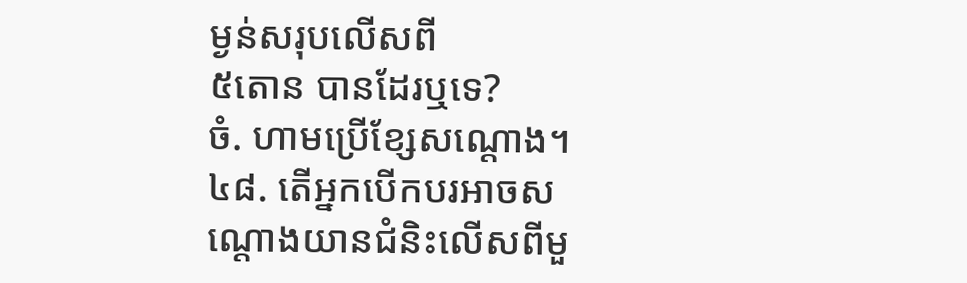ម្ងន់សរុបលើសពី
៥តោន បានដែរឬទេ?
ចំ. ហាមប្រើខ្សែសណ្តោង។
៤៨. តើអ្នកបើកបរអាចសណ្តោងយានជំនិះលើសពីមួ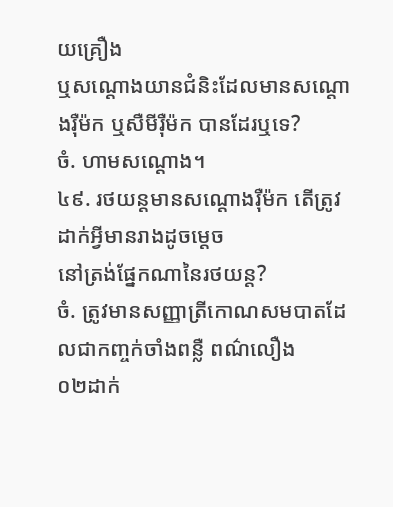យគ្រឿង
ឬសណ្តោងយានជំនិះដែលមានសណ្តោងរ៉ឺម៉ក ឬសឺមីរ៉ឺម៉ក បានដែរឬទេ?
ចំ. ហាមសណ្តោង។
៤៩. រថយន្តមានសណ្តោងរ៉ឺម៉ក តើត្រូវដាក់អ្វីមានរាងដូចម្តេច
នៅត្រង់ផ្នែកណានៃរថយន្ត?
ចំ. ត្រូវមានសញ្ញាត្រីកោណសមបាតដែលជាកញ្ចក់ចាំងពន្លឺ ពណ៌លឿង
០២ដាក់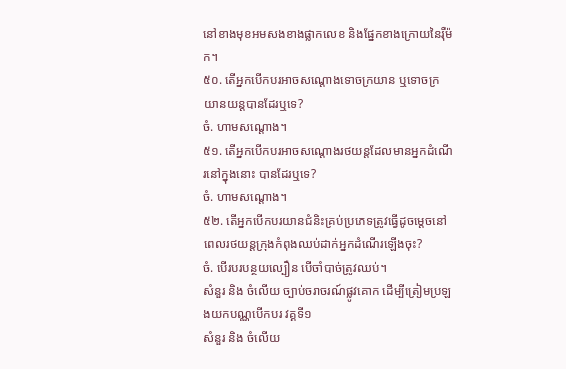នៅខាងមុខអមសងខាងផ្លាកលេខ និងផ្នែកខាងក្រោយនៃរ៉ឺម៉ក។
៥០. តើអ្នកបើកបរអាចសណ្តោងទោចក្រយាន ឬទោចក្រយានយន្តបានដែរឬទេ?
ចំ. ហាមសណ្តោង។
៥១. តើអ្នកបើកបរអាចសណ្តោងរថយន្តដែលមានអ្នកដំណើរនៅក្នុងនោះ បានដែរឬទេ?
ចំ. ហាមសណ្តោង។
៥២. តើអ្នកបើកបរយានជំនិះគ្រប់ប្រភេទត្រូវធ្វើដូចម្តេចនៅពេលរថយន្តក្រុងកំពុងឈប់ដាក់អ្នកដំណើរឡើងចុះ?
ចំ. បើរបរបន្ថយល្បឿន បើចាំបាច់ត្រូវឈប់។
សំនួរ និង ចំលើយ ច្បាប់ចរាចរណ៍ផ្លូវគោក ដើម្បីត្រៀមប្រឡងយកបណ្ណបើកបរ វគ្គទី១
សំនួរ និង ចំលើយ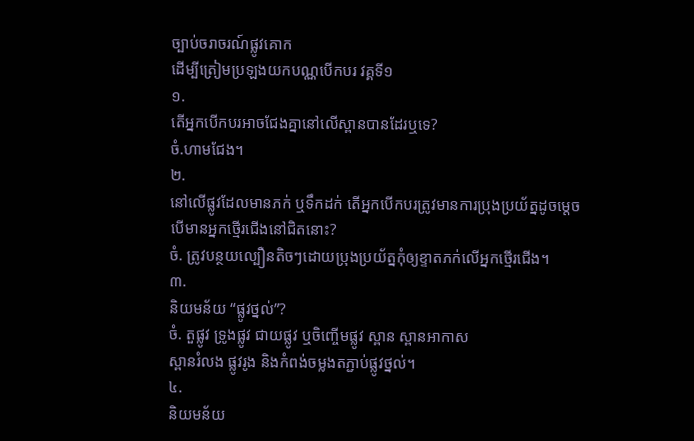ច្បាប់ចរាចរណ៍ផ្លូវគោក
ដើម្បីត្រៀមប្រឡងយកបណ្ណបើកបរ វគ្គទី១
១.
តើអ្នកបើកបរអាចជែងគ្នានៅលើស្ពានបានដែរឬទេ?
ចំ.ហាមជែង។
២.
នៅលើផ្លូវដែលមានភក់ ឬទឹកដក់ តើអ្នកបើកបរត្រូវមានការប្រុងប្រយ័ត្នដូចម្តេច
បើមានអ្នកថ្មើរជើងនៅជិតនោះ?
ចំ. ត្រូវបន្ថយល្បឿនតិចៗដោយប្រុងប្រយ័ត្នកុំឲ្យខ្ទាតភក់លើអ្នកថ្មើរជើង។
៣.
និយមន័យ “ផ្លូវថ្នល់”?
ចំ. តួផ្លូវ ទ្រូងផ្លូវ ជាយផ្លូវ ឬចិញ្ចើមផ្លូវ ស្ពាន ស្ពានអាកាស
ស្ពានរំលង ផ្លូវរូង និងកំពង់ចម្លងតភ្ជាប់ផ្លូវថ្នល់។
៤.
និយមន័យ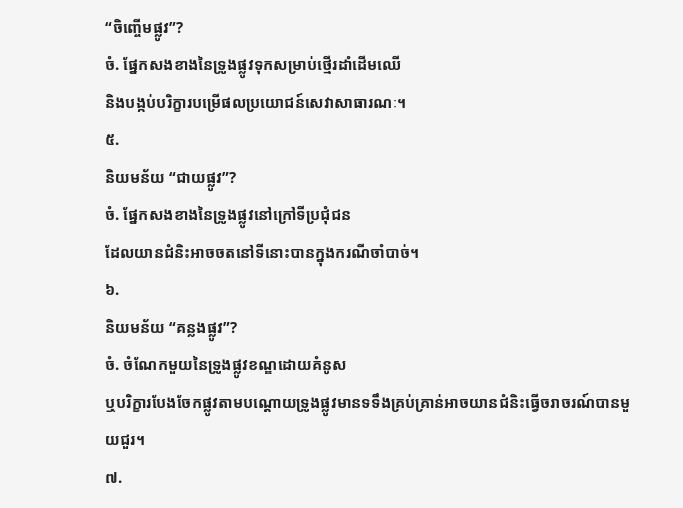“ចិញ្ចើមផ្លូវ”?
ចំ. ផ្នែកសងខាងនៃទ្រូងផ្លូវទុកសម្រាប់ថ្មើរដាំដើមឈើ
និងបង្កប់បរិក្ខារបម្រើផលប្រយោជន៍សេវាសាធារណៈ។
៥.
និយមន័យ “ជាយផ្លូវ”?
ចំ. ផ្នែកសងខាងនៃទ្រូងផ្លូវនៅក្រៅទីប្រជុំជន
ដែលយានជំនិះអាចចតនៅទីនោះបានក្នុងករណីចាំបាច់។
៦.
និយមន័យ “គន្លងផ្លូវ”?
ចំ. ចំណែកមួយនៃទ្រូងផ្លូវខណ្ឌដោយគំនូស
ឬបរិក្ខារបែងចែកផ្លូវតាមបណ្តោយទ្រូងផ្លូវមានទទឹងគ្រប់គ្រាន់អាចយានជំនិះធ្វើចរាចរណ៍បានមួយជួរ។
៧.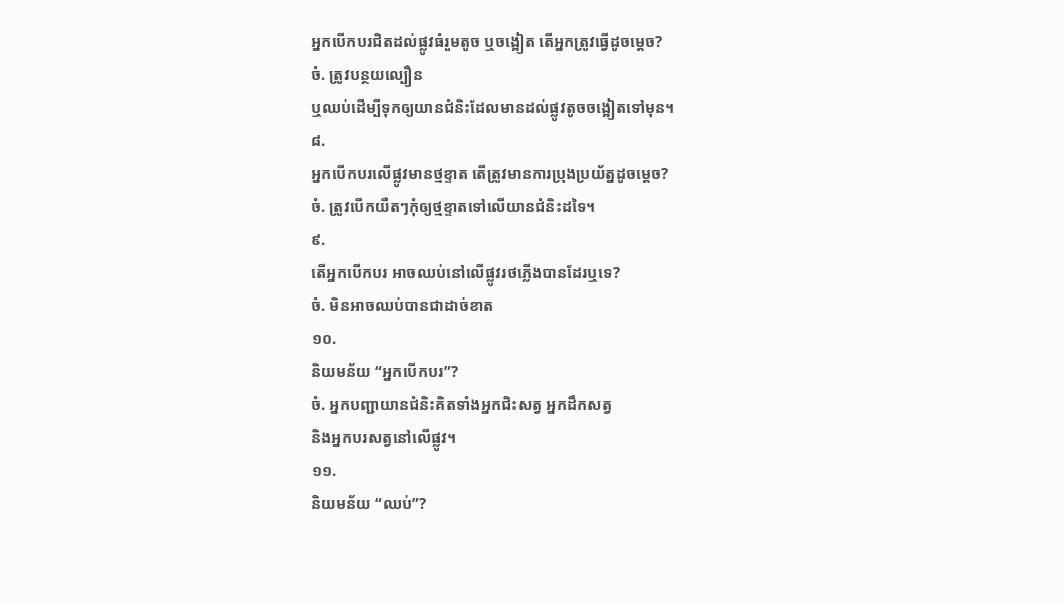អ្នកបើកបរជិតដល់ផ្លូវធំរួមតូច ឬចង្អៀត តើអ្នកត្រូវធ្វើដូចម្តេច?
ចំ. ត្រូវបន្ថយល្បឿន
ឬឈប់ដើម្បីទុកឲ្យយានជំនិះដែលមានដល់ផ្លូវតូចចង្អៀតទៅមុន។
៨.
អ្នកបើកបរលើផ្លូវមានថ្មខ្ទាត តើត្រូវមានការប្រុងប្រយ័ត្នដូចម្តេច?
ចំ. ត្រូវបើកយឺតៗកុំឲ្យថ្មខ្ទាតទៅលើយានជំនិះដទៃ។
៩.
តើអ្នកបើកបរ អាចឈប់នៅលើផ្លូវរថភ្លើងបានដែរឬទេ?
ចំ. មិនអាចឈប់បានជាដាច់ខាត
១០.
និយមន័យ “អ្នកបើកបរ”?
ចំ. អ្នកបញ្ជាយានជំនិះគិតទាំងអ្នកជិះសត្វ អ្នកដឹកសត្វ
និងអ្នកបរសត្វនៅលើផ្លូវ។
១១.
និយមន័យ “ឈប់”?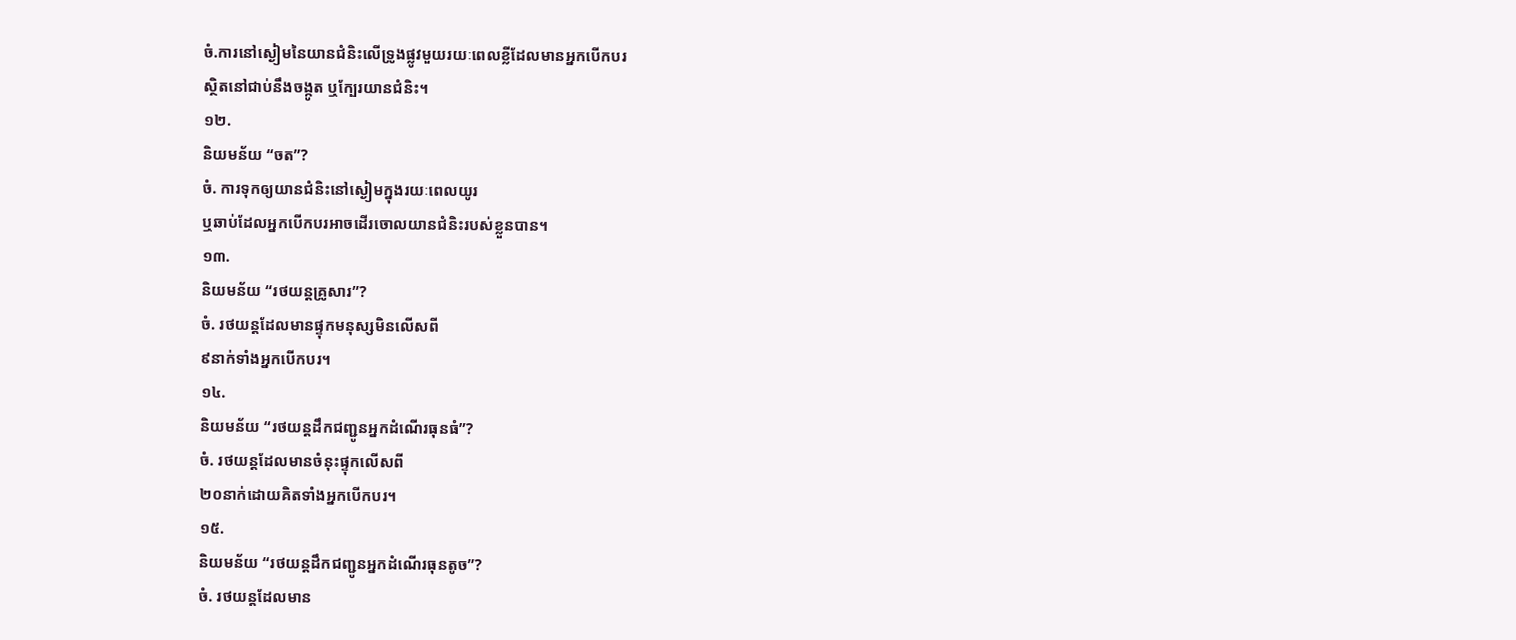ចំ.ការនៅស្ងៀមនៃយានជំនិះលើទ្រូងផ្លូវមួយរយៈពេលខ្លីដែលមានអ្នកបើកបរ
ស្ថិតនៅជាប់នឹងចង្កូត ឬក្បែរយានជំនិះ។
១២.
និយមន័យ “ចត”?
ចំ. ការទុកឲ្យយានជំនិះនៅស្ងៀមក្នុងរយៈពេលយូរ
ឬឆាប់ដែលអ្នកបើកបរអាចដើរចោលយានជំនិះរបស់ខ្លួនបាន។
១៣.
និយមន័យ “រថយន្តគ្រូសារ”?
ចំ. រថយន្តដែលមានផ្ទុកមនុស្សមិនលើសពី
៩នាក់ទាំងអ្នកបើកបរ។
១៤.
និយមន័យ “រថយន្តដឹកជញ្ជូនអ្នកដំណើរធុនធំ”?
ចំ. រថយន្តដែលមានចំនុះផ្ទុកលើសពី
២០នាក់ដោយគិតទាំងអ្នកបើកបរ។
១៥.
និយមន័យ “រថយន្តដឹកជញ្ជូនអ្នកដំណើរធុនតូច”?
ចំ. រថយន្តដែលមាន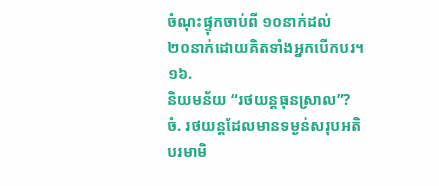ចំណុះផ្ទុកចាប់ពី ១០នាក់ដល់
២០នាក់ដោយគិតទាំងអ្នកបើកបរ។
១៦.
និយមន័យ “រថយន្តធុនស្រាល”?
ចំ. រថយន្តដែលមានទម្ងន់សរុបអតិបរមាមិ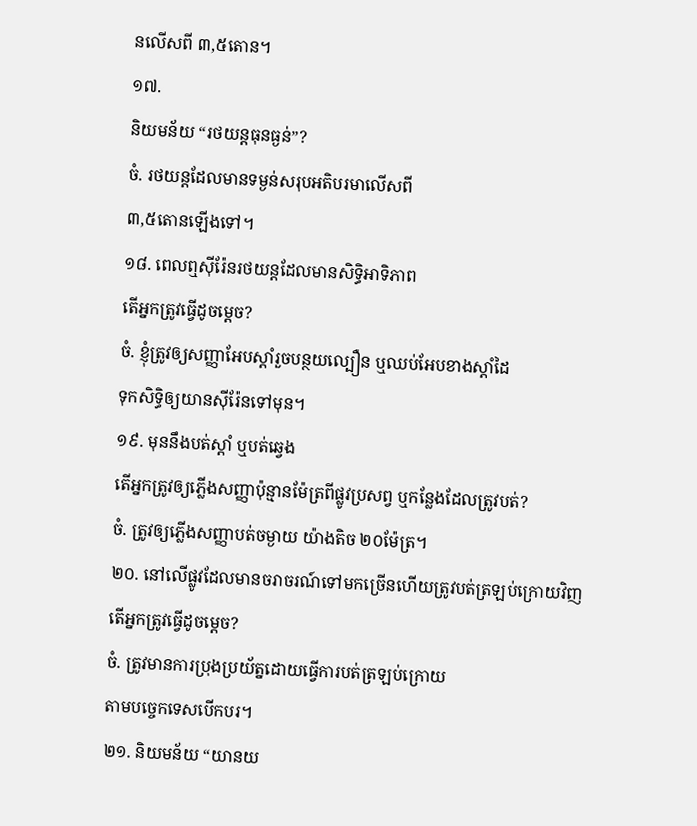នលើសពី ៣,៥តោន។
១៧.
និយមន័យ “រថយន្តធុនធ្ងន់”?
ចំ. រថយន្តដែលមានទម្ងន់សរុបអតិបរមាលើសពី
៣,៥តោនឡើងទៅ។
១៨. ពេលឮស៊ីរ៉ែនរថយន្តដែលមានសិទ្ធិអាទិភាព
តើអ្នកត្រូវធ្វើដូចម្តេច?
ចំ. ខ្ញុំត្រូវឲ្យសញ្ញាអែបស្តាំរួចបន្ថយល្បឿន ឬឈប់អែបខាងស្តាំដៃ
ទុកសិទ្ធិឲ្យយានស៊ីរ៉ែនទៅមុន។
១៩. មុននឹងបត់ស្តាំ ឬបត់ឆ្វេង
តើអ្នកត្រូវឲ្យភ្លើងសញ្ញាប៉ុន្មានម៉ែត្រពីផ្លូវប្រសព្វ ឬកន្លែងដែលត្រូវបត់?
ចំ. ត្រូវឲ្យភ្លើងសញ្ញាបត់ចម្ងាយ យ៉ាងតិច ២០ម៉ែត្រ។
២០. នៅលើផ្លូវដែលមានចរាចរណ៍ទៅមកច្រើនហើយត្រូវបត់ត្រឡប់ក្រោយវិញ
តើអ្នកត្រូវធ្វើដូចម្តេច?
ចំ. ត្រូវមានការប្រុងប្រយ័ត្នដោយធ្វើការបត់ត្រឡប់ក្រោយ
តាមបច្ចេកទេសបើកបរ។
២១. និយមន័យ “យានយ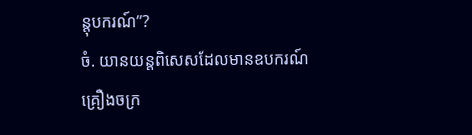ន្តុបករណ៍”?
ចំ. យានយន្តពិសេសដែលមានឧបករណ៍គ្រឿងចក្រ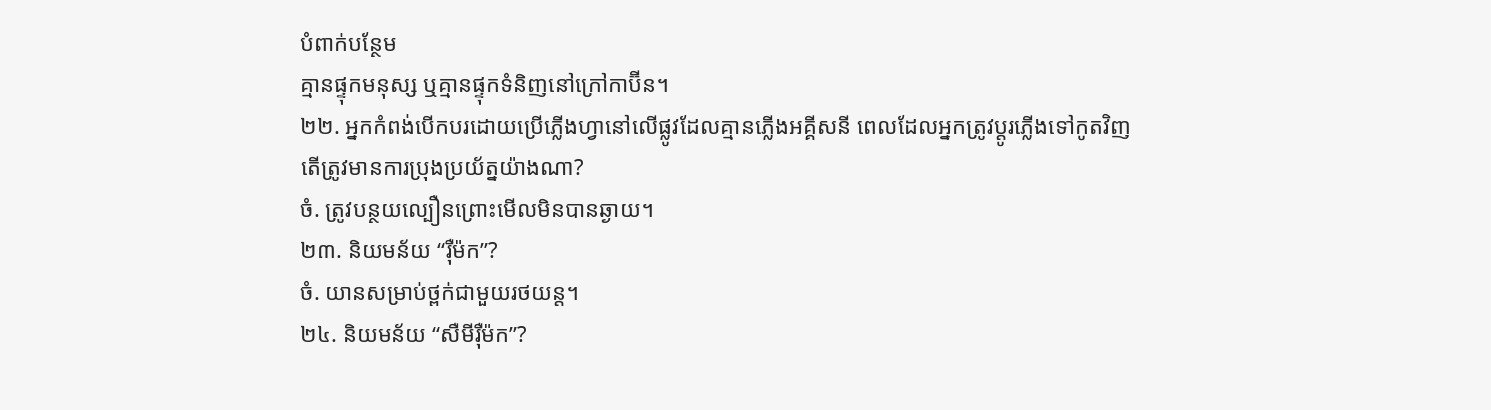បំពាក់បន្ថែម
គ្មានផ្ទុកមនុស្ស ឬគ្មានផ្ទុកទំនិញនៅក្រៅកាប៊ីន។
២២. អ្នកកំពង់បើកបរដោយប្រើភ្លើងហ្វានៅលើផ្លូវដែលគ្មានភ្លើងអគ្គីសនី ពេលដែលអ្នកត្រូវប្តូរភ្លើងទៅកូតវិញ
តើត្រូវមានការប្រុងប្រយ័ត្នយ៉ាងណា?
ចំ. ត្រូវបន្ថយល្បឿនព្រោះមើលមិនបានឆ្ងាយ។
២៣. និយមន័យ “រ៉ឺម៉ក”?
ចំ. យានសម្រាប់ថ្ពក់ជាមួយរថយន្ត។
២៤. និយមន័យ “សឺមីរ៉ឺម៉ក”?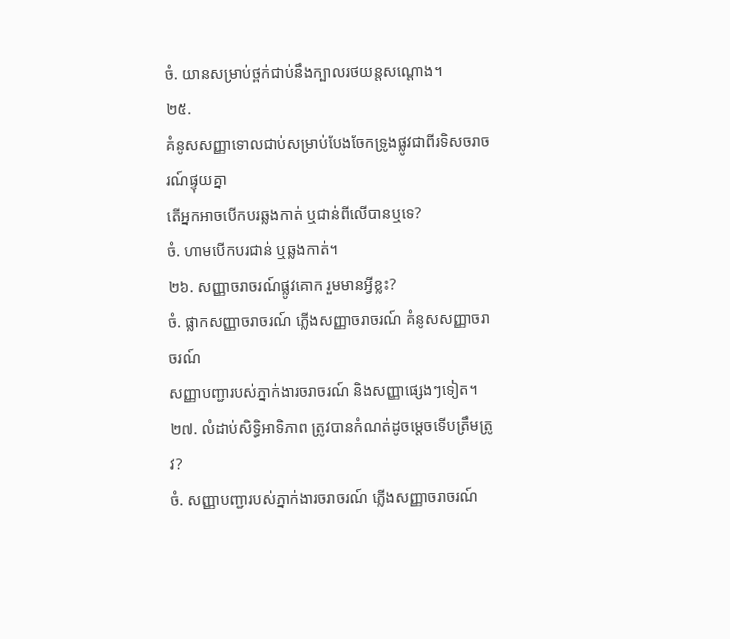ចំ. យានសម្រាប់ថ្ពក់ជាប់នឹងក្បាលរថយន្តសណ្តោង។
២៥.
គំនូសសញ្ញាទោលជាប់សម្រាប់បែងចែកទ្រូងផ្លូវជាពីរទិសចរាចរណ៍ផ្ទុយគ្នា
តើអ្នកអាចបើកបរឆ្លងកាត់ ឬជាន់ពីលើបានឬទេ?
ចំ. ហាមបើកបរជាន់ ឬឆ្លងកាត់។
២៦. សញ្ញាចរាចរណ៍ផ្លូវគោក រួមមានអ្វីខ្លះ?
ចំ. ផ្លាកសញ្ញាចរាចរណ៍ ភ្លើងសញ្ញាចរាចរណ៍ គំនូសសញ្ញាចរាចរណ៍
សញ្ញាបញ្ជារបស់ភ្នាក់ងារចរាចរណ៍ និងសញ្ញាផ្សេងៗទៀត។
២៧. លំដាប់សិទ្ធិអាទិភាព ត្រូវបានកំណត់ដូចម្តេចទើបត្រឹមត្រូវ?
ចំ. សញ្ញាបញ្ជារបស់ភ្នាក់ងារចរាចរណ៍ ភ្លើងសញ្ញាចរាចរណ៍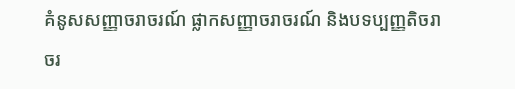គំនូសសញ្ញាចរាចរណ៍ ផ្លាកសញ្ញាចរាចរណ៍ និងបទប្បញ្ញតិចរាចរ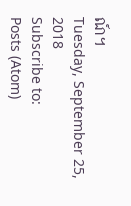ណ៍។
Tuesday, September 25, 2018
Subscribe to:
Posts (Atom)